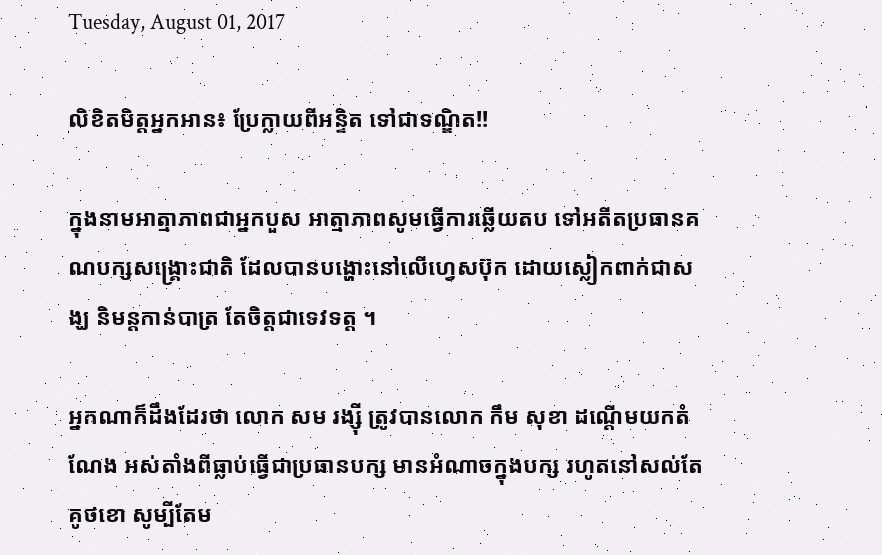Tuesday, August 01, 2017

លិខិតមិត្តអ្នកអាន៖ ប្រែក្លាយពីអន្ទិត ទៅជាទណ្ឌិត!!

ក្នុងនាមអាត្មាភាពជាអ្នកបួស អាត្មាភាពសូមធ្វើការឆ្លើយតប ទៅអតីតប្រធានគណបក្សសង្គ្រោះជាតិ ដែលបានបង្ហោះនៅលើហ្វេសប៊ុក ដោយស្លៀកពាក់ជាសង្ឃ និមន្តកាន់បាត្រ តែចិត្តជាទេវទត្ត ។

អ្នកណាក៏ដឹងដែរថា លោក សម រង្ស៊ី ត្រូវបានលោក កឹម សុខា ដណ្តើមយកតំណែង អស់តាំងពីធ្លាប់ធ្វើជាប្រធានបក្ស មានអំណាចក្នុងបក្ស រហូតនៅសល់តែគូថខោ សូម្បីតែម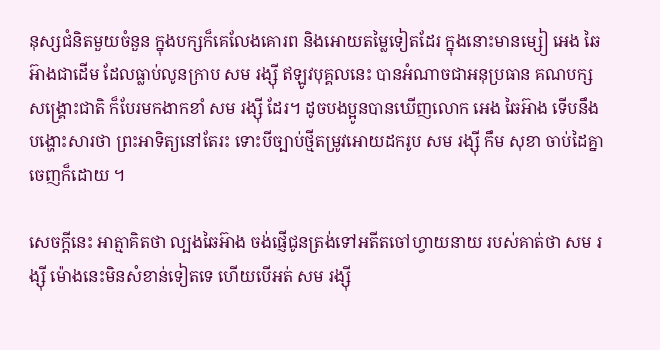នុស្សជំនិតមួយចំនួន ក្នុងបក្សក៏គេលែងគោរព និងអោយតម្លៃទៀតដែរ ក្នុងនោះមានម្សៀ អេង ឆៃអ៊ាងជាដើម ដែលធ្លាប់លូនក្រាប សម រង្ស៊ី ឥឡូវបុគ្គលនេះ បានអំណាចជាអនុប្រធាន គណបក្សសង្គ្រោះជាតិ ក៏បែរមកងាកខាំ សម រង្ស៊ី ដែរ។ ដូចបងប្អូនបានឃើញលោក អេង ឆៃអ៊ាង ទើបនឹងបង្ហោះសារថា ព្រះអាទិត្យនៅតែរះ ទោះបីច្បាប់ថ្មីតម្រូវអោយដករូប សម រង្ស៊ី កឹម សុខា ចាប់ដៃគ្នាចេញក៏ដោយ ។

សេចក្តីនេះ អាត្មាគិតថា ល្បងឆៃអ៊ាង ចង់ផ្ញើជូនត្រង់ទៅអតីតចៅហ្វាយនាយ របស់គាត់ថា សម រង្ស៊ី ម៉ោងនេះមិនសំខាន់ទៀតទេ ហើយបើអត់ សម រង្ស៊ី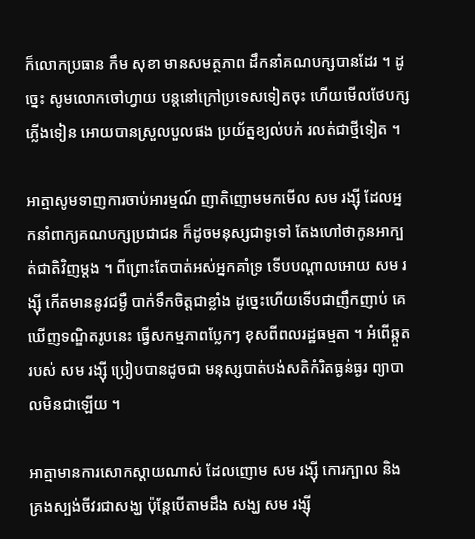ក៏លោកប្រធាន កឹម សុខា មានសមត្ថភាព ដឹកនាំគណបក្សបានដែរ ។ ដូច្នេះ សូមលោកចៅហ្វាយ បន្តនៅក្រៅប្រទេសទៀតចុះ ហើយមើលថែបក្សភ្លើងទៀន អោយបានស្រួលបួលផង ប្រយ័ត្នខ្យល់បក់ រលត់ជាថ្មីទៀត ។

អាត្មាសូមទាញការចាប់អារម្មណ៍ ញាតិញោមមកមើល សម រង្ស៊ី ដែលអ្នកនាំពាក្យគណបក្សប្រជាជន ក៏ដូចមនុស្សជាទូទៅ តែងហៅថាកូនអាក្បត់ជាតិវិញម្តង ។ ពីព្រោះតែបាត់អស់អ្នកគាំទ្រ ទើបបណ្តាលអោយ សម រង្ស៊ី កើតមាននូវជម្ងឺ បាក់ទឹកចិត្តជាខ្លាំង ដូច្នេះហើយទើបជាញឹកញាប់ គេឃើញទណ្ឌិតរូបនេះ ធ្វើសកម្មភាពប្លែកៗ ខុសពីពលរដ្ឋធម្មតា ។ អំពើឆ្កួតរបស់ សម រង្ស៊ី ប្រៀបបានដូចជា មនុស្សបាត់បង់សតិកំរិតធ្ងន់ធ្ងរ ព្យាបាលមិនជាឡើយ ។

អាត្មាមានការសោកស្តាយណាស់ ដែលញោម សម រង្ស៊ី កោរក្បាល និងគ្រងស្បង់ចីវរជាសង្ឃ ប៉ុន្តែបើតាមដឹង សង្ឃ សម រង្ស៊ី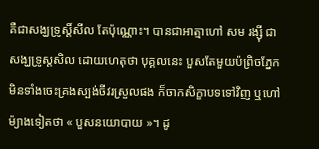គឺជាសង្ឃទ្រូស្តិ៍សីល តែប៉ុណ្ណោះ។ បានជាអាត្មាហៅ សម រង្ស៊ី ជាសង្ឃទ្រូស្តសិល ដោយហេតុថា បុគ្គលនេះ បួសតែមួយប៉ព្រិចភ្នែក មិនទាំងចេះគ្រងស្បង់ចីវរស្រួលផង ក៏ចាកសិក្ខាបទទៅវិញ ឬហៅម៉្យាងទៀតថា « បួសនយោបាយ »។ ដូ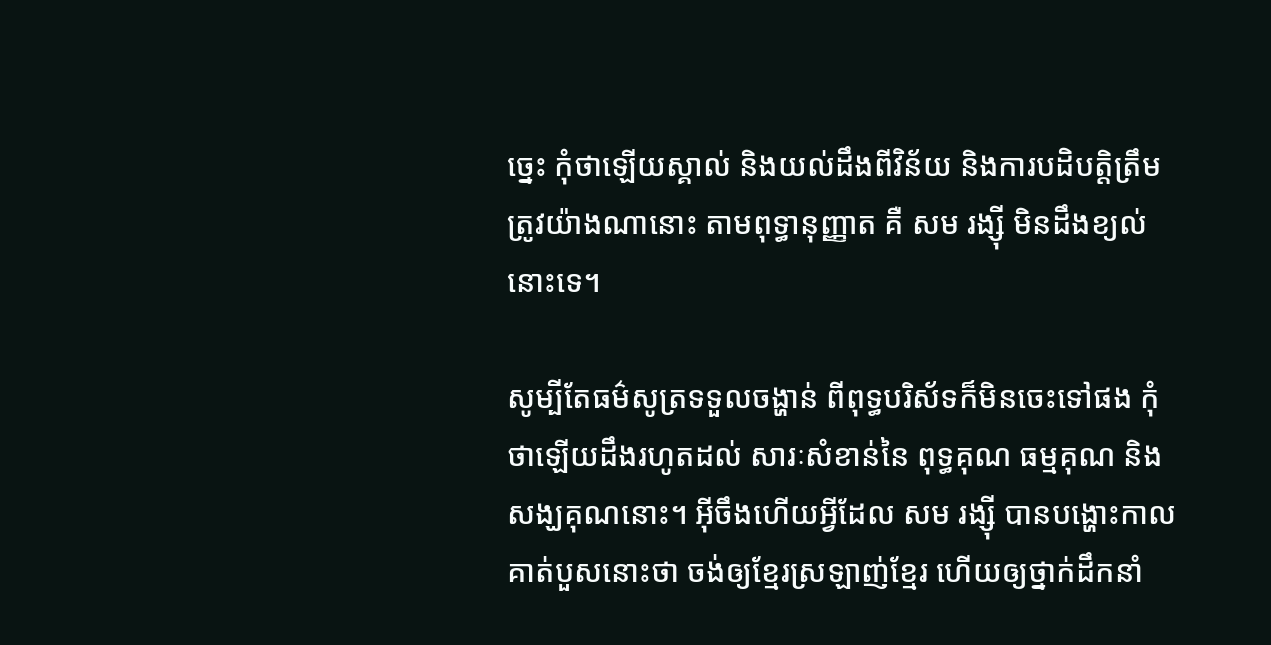ច្នេះ កុំថាឡើយស្គាល់ និងយល់ដឹងពីវិន័យ និងការបដិបត្តិត្រឹមត្រូវយ៉ាងណានោះ តាមពុទ្ធានុញ្ញាត គឺ សម រង្ស៊ី មិនដឹងខ្យល់នោះទេ។

សូម្បីតែធម៌សូត្រទទួលចង្ហាន់ ពីពុទ្ធបរិស័ទក៏មិនចេះទៅផង កុំថាឡើយដឹងរហូតដល់ សារៈសំខាន់នៃ ពុទ្ធគុណ ធម្មគុណ និងសង្ឃគុណនោះ។ អ៊ីចឹងហើយអ្វីដែល សម រង្ស៊ី បានបង្ហោះកាលគាត់បួសនោះថា ចង់ឲ្យខ្មែរស្រឡាញ់ខ្មែរ ហើយឲ្យថ្នាក់ដឹកនាំ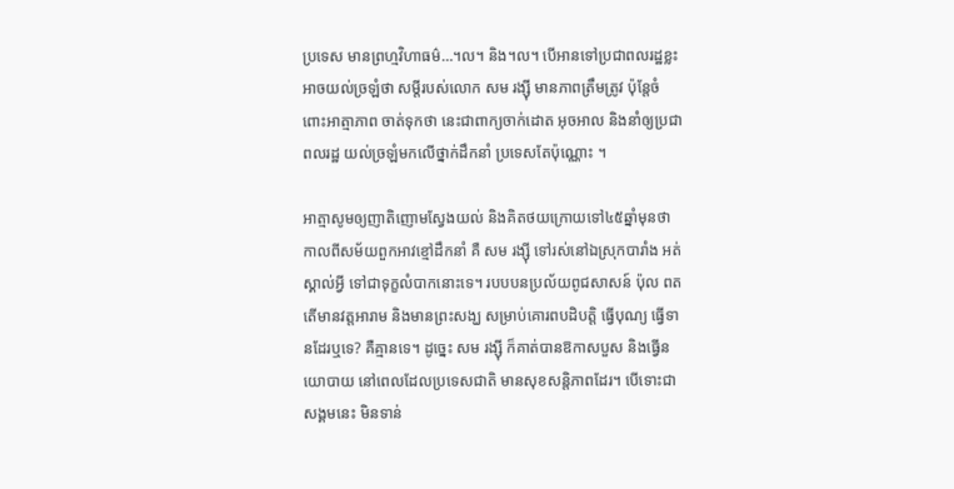ប្រទេស មានព្រហ្មវិហាធម៌…។ល។ និង។ល។ បើអានទៅប្រជាពលរដ្ឋខ្លះ អាចយល់ច្រឡំថា សម្តីរបស់លោក សម រង្ស៊ី មានភាពត្រឹមត្រូវ ប៉ុន្តែចំពោះអាត្មាភាព ចាត់ទុកថា នេះជាពាក្យចាក់ដោត អុចអាល និងនាំឲ្យប្រជាពលរដ្ឋ យល់ច្រឡំមកលើថ្នាក់ដឹកនាំ ប្រទេសតែប៉ុណ្ណោះ ។

អាត្មាសូមឲ្យញាតិញោមស្វែងយល់ និងគិតថយក្រោយទៅ៤៥ឆ្នាំមុនថា កាលពីសម័យពួកអាវខ្មៅដឹកនាំ គឺ សម រង្ស៊ី ទៅរស់នៅឯស្រុកបារាំង អត់ស្គាល់អ្វី ទៅជាទុក្ខលំបាកនោះទេ។ របបបនប្រល័យពូជសាសន៍ ប៉ុល ពត តើមានវត្តអារាម និងមានព្រះសង្ឃ សម្រាប់គោរពបដិបត្តិ ធ្វើបុណ្យ ធ្វើទានដែរឬទេ? គឺគ្មានទេ។ ដូច្នេះ សម រង្ស៊ី ក៏គាត់បានឱកាសបួស និងធ្វើនយោបាយ នៅពេលដែលប្រទេសជាតិ មានសុខសន្តិភាពដែរ។ បើទោះជាសង្គមនេះ មិនទាន់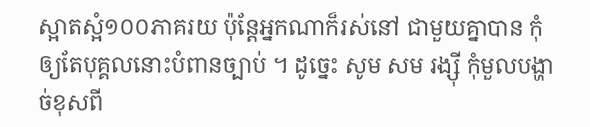ស្អាតស្អំ១០០ភាគរយ ប៉ុន្តែអ្នកណាក៏រស់នៅ ជាមួយគ្នាបាន កុំឲ្យតែបុគ្គលនោះបំពានច្បាប់ ។ ដូច្នេះ សូម សម រង្ស៊ី កុំមួលបង្ហាច់ខុសពី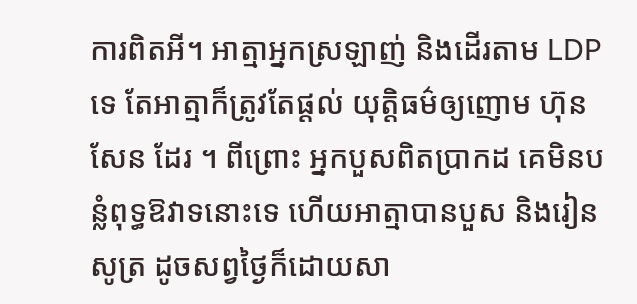ការពិតអី។ អាត្មាអ្នកស្រឡាញ់ និងដើរតាម LDP ទេ តែអាត្មាក៏ត្រូវតែផ្តល់ យុត្តិធម៌ឲ្យញោម ហ៊ុន សែន ដែរ ។ ពីព្រោះ អ្នកបួសពិតប្រាកដ គេមិនបន្លំពុទ្ធឱវាទនោះទេ ហើយអាត្មាបានបួស និងរៀនសូត្រ ដូចសព្វថ្ងៃក៏ដោយសា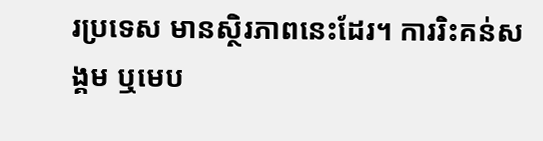រប្រទេស មានស្ថិរភាពនេះដែរ។ ការរិះគន់សង្គម ឬមេប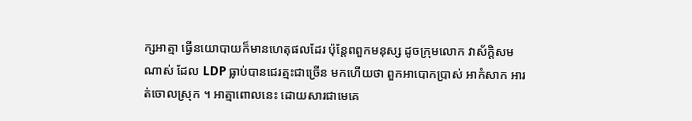ក្សអាត្មា ធ្វើនយោបាយក៏មានហេតុផលដែរ ប៉ុន្តែពពួកមនុស្ស ដូចក្រុមលោក វាស័ក្តិសមណាស់ ដែល LDP ធ្លាប់បានជេរត្មះជាច្រើន មកហើយថា ពួកអាបោកប្រាស់ អាកំសាក អារត់ចោលស្រុក ។ អាត្មាពោលនេះ ដោយសារជាមេគេ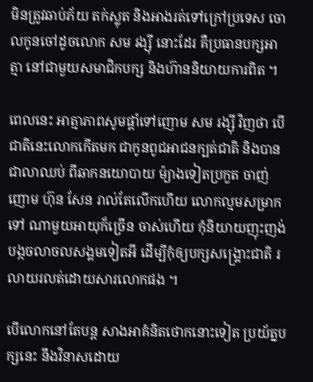មិនត្រូវឆាប់ភ័យ តក់ស្លុត និងអាងរត់ទៅក្រៅប្រទេស ចោលកូនចៅដូចលោក សម រង្ស៊ី នោះដែរ គឺប្រធានបក្សអាត្មា នៅជាមួយសមាជិកបក្ស និងហ៊ាននិយាយការពិត ។

ពេលនេះ អាត្មាភាពសូមផ្តាំទៅញោម សម រង្ស៊ី វិញថា បើជាតិនេះលោកកើតមក ជាកូនពូជអាជនក្បត់ជាតិ និងបានជាលាឈប់ ពីឆាកនយោបាយ ម៉្យាងទៀតប្រកួត ចាញ់ញោម ហ៊ុន សែន រាល់តែលើកហើយ លោកល្មមសម្រាកទៅ ណាមួយអាយុក៏ច្រើន ចាស់ហើយ កុំនិយាយញុះញង់ បង្កចលាចលសង្គមទៀតអី ដើម្បីកុំឲ្យបក្សសង្គ្រោះជាតិ រលាយរលត់ដោយសារលោកផង ។

បើលោកនៅតែបន្ត សាងអាគំនិតថោកនោះទៀត ប្រយ័ត្នបក្សនេះ នឹងវិនាសដោយ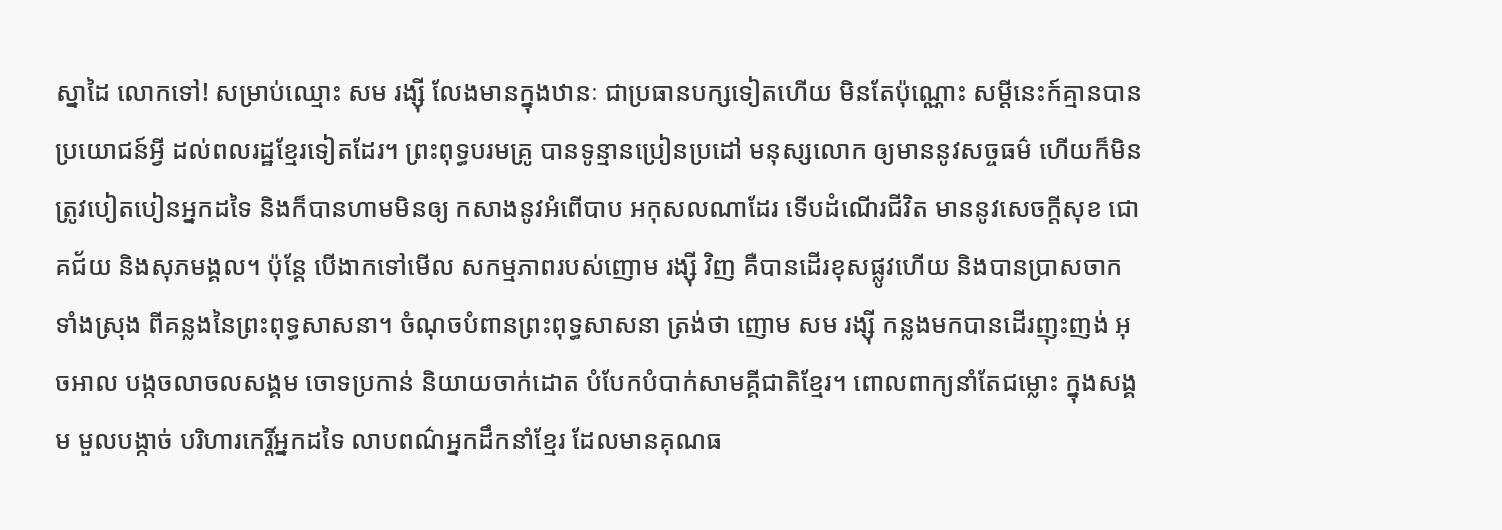ស្នាដៃ លោកទៅ! សម្រាប់ឈ្មោះ សម រង្ស៊ី លែងមានក្នុងឋានៈ ជាប្រធានបក្សទៀតហើយ មិនតែប៉ុណ្ណោះ សម្តីនេះក៍គ្មានបានប្រយោជន៍អ្វី ដល់ពលរដ្ឋខ្មែរទៀតដែរ។ ព្រះពុទ្ធបរមគ្រូ បានទូន្មានប្រៀនប្រដៅ មនុស្សលោក ឲ្យមាននូវសច្ចធម៌ ហើយក៏មិនត្រូវបៀតបៀនអ្នកដទៃ និងក៏បានហាមមិនឲ្យ កសាងនូវអំពើបាប អកុសលណាដែរ ទើបដំណើរជីវិត មាននូវសេចក្តីសុខ ជោគជ័យ និងសុភមង្គល។ ប៉ុន្តែ បើងាកទៅមើល សកម្មភាពរបស់ញោម រង្ស៊ី វិញ គឺបានដើរខុសផ្លូវហើយ និងបានប្រាសចាកទាំងស្រុង ពីគន្លងនៃព្រះពុទ្ធសាសនា។ ចំណុចបំពានព្រះពុទ្ធសាសនា ត្រង់ថា ញោម សម រង្ស៊ី កន្លងមកបានដើរញុះញង់ អុចអាល បង្កចលាចលសង្គម ចោទប្រកាន់ និយាយចាក់ដោត បំបែកបំបាក់សាមគ្គីជាតិខ្មែរ។ ពោលពាក្យនាំតែជម្លោះ ក្នុងសង្គម មួលបង្កាច់ បរិហារកេរ្តិ៍អ្នកដទៃ លាបពណ៌អ្នកដឹកនាំខ្មែរ ដែលមានគុណធ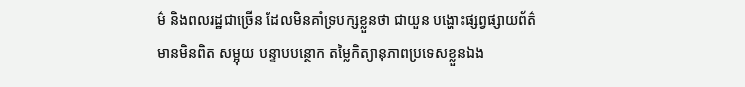ម៌ និងពលរដ្ឋជាច្រើន ដែលមិនគាំទ្របក្សខ្លួនថា ជាយួន បង្ហោះផ្សព្វផ្សាយព័ត៌មានមិនពិត សម្អុយ បន្ទាបបន្ថោក តម្លៃកិត្យានុភាពប្រទេសខ្លួនឯង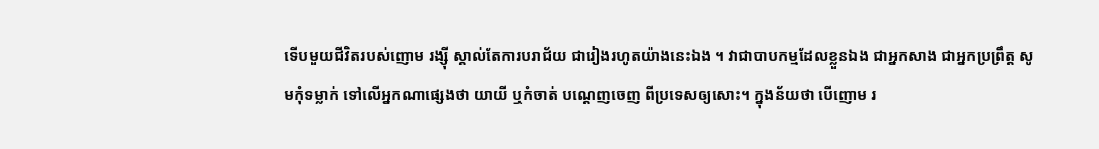ទើបមួយជីវិតរបស់ញោម រង្ស៊ី ស្គាល់តែការបរាជ័យ ជារៀងរហូតយ៉ាងនេះឯង ។ វាជាបាបកម្មដែលខ្លួនឯង ជាអ្នកសាង ជាអ្នកប្រព្រឹត្ត សូមកុំទម្លាក់ ទៅលើអ្នកណាផ្សេងថា យាយី ឬកំចាត់ បណ្តេញចេញ ពីប្រទេសឲ្យសោះ។ ក្នុងន័យថា បើញោម រ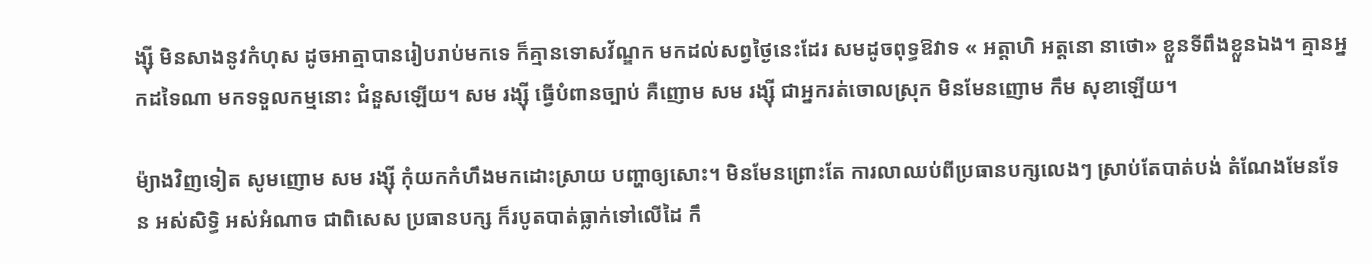ង្ស៊ី មិនសាងនូវកំហុស ដូចអាត្មាបានរៀបរាប់មកទេ ក៏គ្មានទោសវ័ណ្ឌក មកដល់សព្វថ្ងៃនេះដែរ សមដូចពុទ្ធឱវាទ « អត្តាហិ អត្តនោ នាថោ» ខ្លួនទីពឹងខ្លួនឯង។ គ្មានអ្នកដទៃណា មកទទួលកម្មនោះ ជំនួសឡើយ។ សម រង្ស៊ី ធ្វើបំពានច្បាប់ គឺញោម សម រង្ស៊ី ជាអ្នករត់ចោលស្រុក មិនមែនញោម កឹម សុខាឡើយ។

ម៉្យាងវិញទៀត សូមញោម សម រង្ស៊ី កុំយកកំហឹងមកដោះស្រាយ បញ្ហាឲ្យសោះ។ មិនមែនព្រោះតែ ការលាឈប់ពីប្រធានបក្សលេងៗ ស្រាប់តែបាត់បង់ តំណែងមែនទែន អស់សិទ្ធិ អស់អំណាច ជាពិសេស ប្រធានបក្ស ក៏របូតបាត់ធ្លាក់ទៅលើដៃ កឹ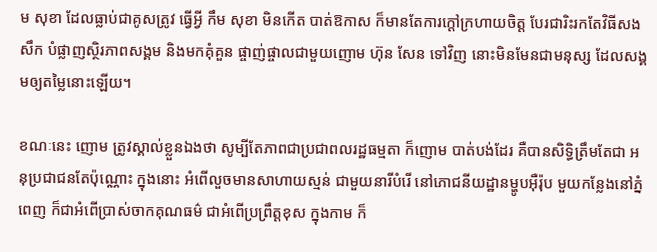ម សុខា ដែលធ្លាប់ជាគូសត្រូវ ធ្វើអ្វី កឹម សុខា មិនកើត បាត់ឱកាស ក៏មានតែការក្តៅក្រហាយចិត្ត បែរជារិះរកតែវិធីសងសឹក បំផ្លាញស្ថិរភាពសង្គម និងមកគុំគួន ផ្ចាញ់ផ្ចាលជាមួយញោម ហ៊ុន សែន ទៅវិញ នោះមិនមែនជាមនុស្ស ដែលសង្គមឲ្យតម្លៃនោះឡើយ។

ខណៈនេះ ញោម ត្រូវស្គាល់ខ្លួនឯងថា សូម្បីតែភាពជាប្រជាពលរដ្ឋធម្មតា ក៏ញោម បាត់បង់ដែរ គឺបានសិទ្ធិត្រឹមតែជា អនុប្រជាជនតែប៉ុណ្ណោះ ក្នុងនោះ អំពើលួចមានសាហាយស្មន់ ជាមួយនារីបំរើ នៅភោជនីយដ្ឋានម្ហូបអ៊ឺរ៉ុប មួយកន្លែងនៅភ្នំពេញ ក៏ជាអំពើប្រាស់ចាកគុណធម៌ ជាអំពើប្រព្រឹត្តខុស ក្នុងកាម ក៏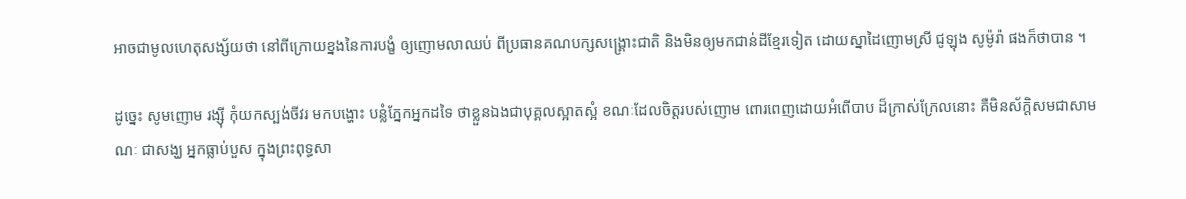អាចជាមូលហេតុសង្ស័យថា នៅពីក្រោយខ្នងនៃការបង្ខំ ឲ្យញោមលាឈប់ ពីប្រធានគណបក្សសង្គ្រោះជាតិ និងមិនឲ្យមកជាន់ដីខ្មែរទៀត ដោយស្នាដៃញោមស្រី ជូឡុង សូម៉ូរ៉ា ផងក៏ថាបាន ។

ដូច្នេះ សូមញោម រង្ស៊ី កុំយកស្បង់ចីវរ មកបង្ហោះ បន្លំភ្នែកអ្នកដទៃ ថាខ្លួនឯងជាបុគ្គលស្អាតស្អំ ខណៈដែលចិត្តរបស់ញោម ពោរពេញដោយអំពើបាប ដ៏ក្រាស់ក្រែលនោះ គឺមិនស័ក្តិសមជាសាមណៈ ជាសង្ឃ អ្នកធ្លាប់បួស ក្នុងព្រះពុទ្ធសា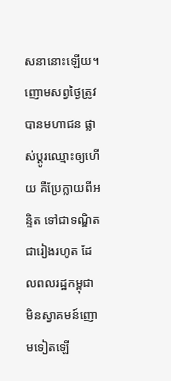សនានោះឡើយ។ ញោមសព្វថ្ងៃត្រូវបានមហាជន ផ្លាស់ប្តូរឈ្មោះឲ្យហើយ គឺប្រែក្លាយពីអន្ទិត ទៅជាទណ្ឌិត ជារៀងរហូត ដែលពលរដ្ឋកម្ពុជា មិនស្វាគមន៍ញោមទៀតឡើ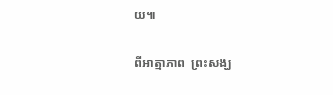យ៕

ពីអាត្មាភាព  ព្រះសង្ឃ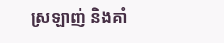ស្រឡាញ់ និងគាំ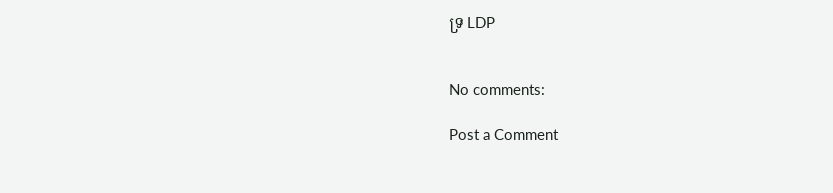ទ្រ LDP


No comments:

Post a Comment